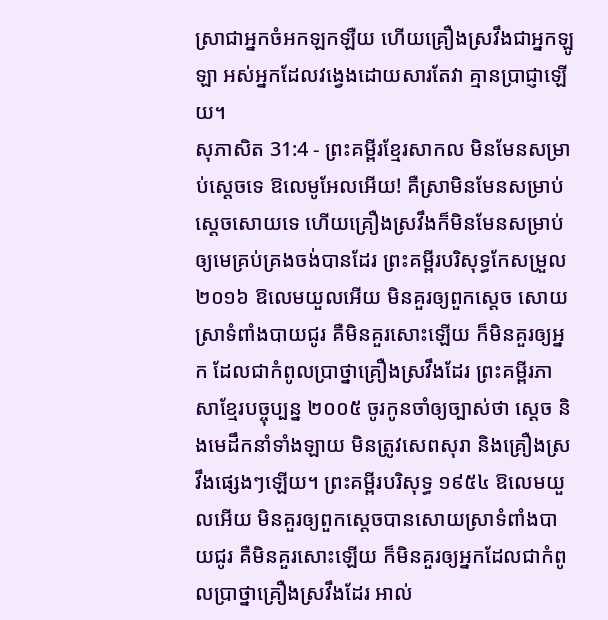ស្រាជាអ្នកចំអកឡកឡឺយ ហើយគ្រឿងស្រវឹងជាអ្នកឡូឡា អស់អ្នកដែលវង្វេងដោយសារតែវា គ្មានប្រាជ្ញាឡើយ។
សុភាសិត 31:4 - ព្រះគម្ពីរខ្មែរសាកល មិនមែនសម្រាប់ស្ដេចទេ ឱលេមូអែលអើយ! គឺស្រាមិនមែនសម្រាប់ស្ដេចសោយទេ ហើយគ្រឿងស្រវឹងក៏មិនមែនសម្រាប់ឲ្យមេគ្រប់គ្រងចង់បានដែរ ព្រះគម្ពីរបរិសុទ្ធកែសម្រួល ២០១៦ ឱលេមយួលអើយ មិនគួរឲ្យពួកស្តេច សោយស្រាទំពាំងបាយជូរ គឺមិនគួរសោះឡើយ ក៏មិនគួរឲ្យអ្នក ដែលជាកំពូលប្រាថ្នាគ្រឿងស្រវឹងដែរ ព្រះគម្ពីរភាសាខ្មែរបច្ចុប្បន្ន ២០០៥ ចូរកូនចាំឲ្យច្បាស់ថា ស្ដេច និងមេដឹកនាំទាំងឡាយ មិនត្រូវសេពសុរា និងគ្រឿងស្រវឹងផ្សេងៗឡើយ។ ព្រះគម្ពីរបរិសុទ្ធ ១៩៥៤ ឱលេមយួលអើយ មិនគួរឲ្យពួកស្តេចបានសោយស្រាទំពាំងបាយជូរ គឺមិនគួរសោះឡើយ ក៏មិនគួរឲ្យអ្នកដែលជាកំពូលប្រាថ្នាគ្រឿងស្រវឹងដែរ អាល់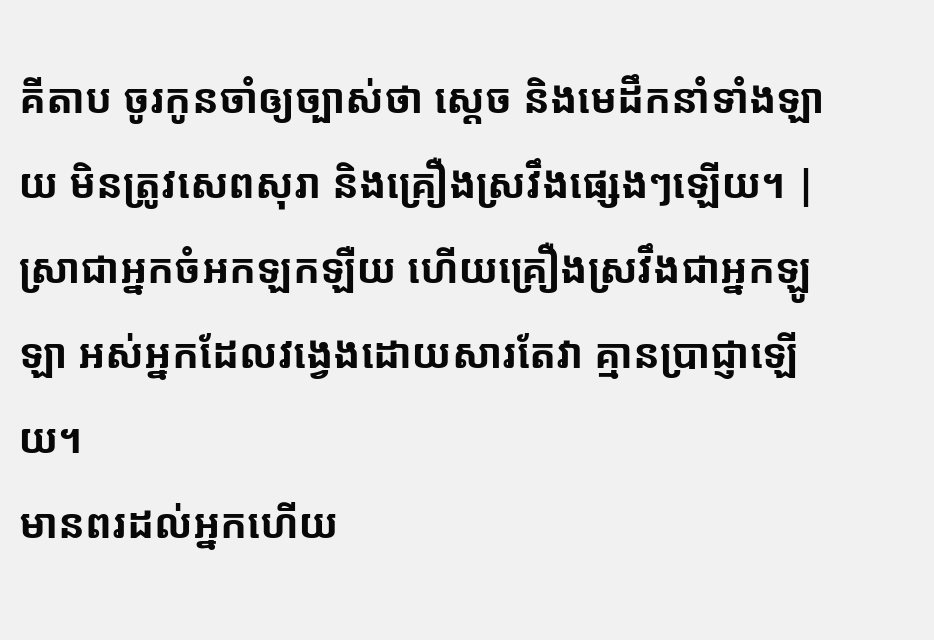គីតាប ចូរកូនចាំឲ្យច្បាស់ថា ស្ដេច និងមេដឹកនាំទាំងឡាយ មិនត្រូវសេពសុរា និងគ្រឿងស្រវឹងផ្សេងៗឡើយ។ |
ស្រាជាអ្នកចំអកឡកឡឺយ ហើយគ្រឿងស្រវឹងជាអ្នកឡូឡា អស់អ្នកដែលវង្វេងដោយសារតែវា គ្មានប្រាជ្ញាឡើយ។
មានពរដល់អ្នកហើយ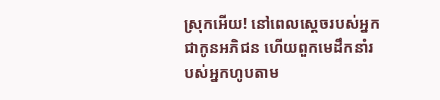ស្រុកអើយ! នៅពេលស្ដេចរបស់អ្នកជាកូនអភិជន ហើយពួកមេដឹកនាំរបស់អ្នកហូបតាម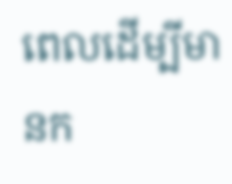ពេលដើម្បីមានក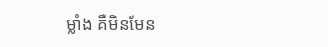ម្លាំង គឺមិនមែន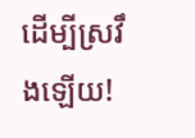ដើម្បីស្រវឹងឡើយ!